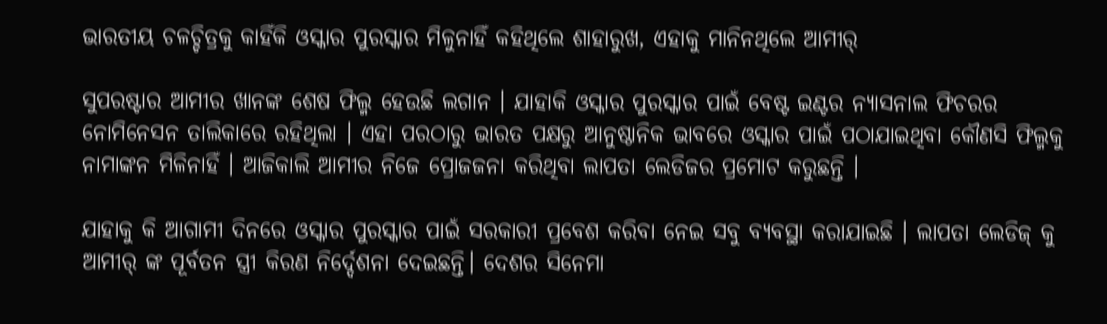ଭାରତୀୟ ଚଳଚ୍ଚିତ୍ରକୁ କାହିଁକି ଓସ୍କାର ପୁରସ୍କାର ମିଳୁନାହିଁ କହିଥିଲେ ଶାହାରୁଖ, ଏହାକୁ ମାନିନଥିଲେ ଆମୀର୍

ସୁପରଷ୍ଟାର ଆମୀର ଖାନଙ୍କ ଶେଷ ଫିଲ୍ମ ହେଉଛି ଲଗାନ । ଯାହାକି ଓସ୍କାର ପୁରସ୍କାର ପାଇଁ ବେଷ୍ଟ ଇଣ୍ଟର ନ୍ୟାସନାଲ ଫିଚରର ନୋମିନେସନ ତାଲିକାରେ ରହିଥିଲା । ଏହା ପରଠାରୁ ଭାରତ ପକ୍ଷରୁ ଆନୁଷ୍ଠାନିକ ଭାବରେ ଓସ୍କାର ପାଇଁ ପଠାଯାଇଥିବା କୌଣସି ଫିଲ୍ମକୁ ନାମାଙ୍କନ ମିଳିନାହିଁ । ଆଜିକାଲି ଆମୀର ନିଜେ ପ୍ରୋଜଜନା କରିଥିବା ଲାପତା ଲେଡିଜର ପ୍ରମୋଟ କରୁଛନ୍ତି ।

ଯାହାକୁ କି ଆଗାମୀ ଦିନରେ ଓସ୍କାର ପୁରସ୍କାର ପାଇଁ ସରକାରୀ ପ୍ରବେଶ କରିବା ନେଇ ସବୁ ବ୍ୟବସ୍ଥା କରାଯାଇଛି । ଲାପତା ଲେଡିଜ୍ କୁ ଆମୀର୍ ଙ୍କ ପୂର୍ବତନ ସ୍ତ୍ରୀ କିରଣ ନିର୍ଦ୍ଦେଶନା ଦେଇଛନ୍ତି। ଦେଶର ସିନେମା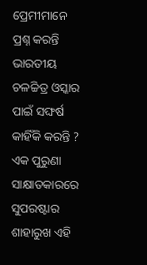ପ୍ରେମୀମାନେ ପ୍ରଶ୍ନ କରନ୍ତି ଭାରତୀୟ ଚଳଚ୍ଚିତ୍ର ଓସ୍କାର ପାଇଁ ସଙ୍ଘର୍ଷ କାହିଁକି କରନ୍ତି ? ଏକ ପୁରୁଣା ସାକ୍ଷାତକାରରେ ସୁପରଷ୍ଟାର ଶାହାରୁଖ ଏହି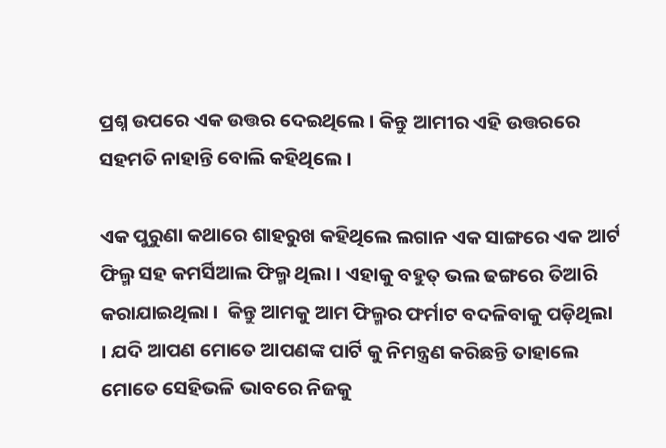ପ୍ରଶ୍ନ ଉପରେ ଏକ ଉତ୍ତର ଦେଇଥିଲେ । କିନ୍ତୁ ଆମୀର ଏହି ଉତ୍ତରରେ ସହମତି ନାହାନ୍ତି ବୋଲି କହିଥିଲେ ।

ଏକ ପୁରୁଣା କଥାରେ ଶାହରୁଖ କହିଥିଲେ ଲଗାନ ଏକ ସାଙ୍ଗରେ ଏକ ଆର୍ଟ ଫିଲ୍ମ ସହ କମର୍ସିଆଲ ଫିଲ୍ମ ଥିଲା । ଏହାକୁ ବହୁତ୍ ଭଲ ଢଙ୍ଗରେ ତିଆରି କରାଯାଇଥିଲା ।  କିନ୍ତୁ ଆମକୁ ଆମ ଫିଲ୍ମର ଫର୍ମାଟ ବଦଳିବାକୁ ପଡ଼ିଥିଲା । ଯଦି ଆପଣ ମୋତେ ଆପଣଙ୍କ ପାର୍ଟି କୁ ନିମନ୍ତ୍ରଣ କରିଛନ୍ତି ତାହାଲେ ମୋତେ ସେହିଭଳି ଭାବରେ ନିଜକୁ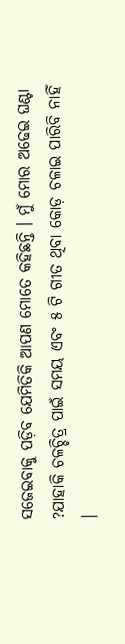ସଜେଇବାକୁ ପଡ଼ିବ ଯେମିତିକି ଆପଣ ମୋତେ କହିଛନ୍ତି । ମୁଁ ମୋର ଅଢେଇ ଘଣ୍ଟା ?ଯାହାକି ଚଳଚ୍ଚିତ୍ର ପାଇଁ ସମୟ ଏବଂ ୫ ଟି ଗୀତ ଥିବା କୋଡ଼ ଚଳାଇ ପାରିବି ନାହିଁ ।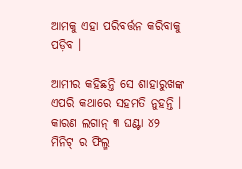ଆମକୁ ଏହା ପରିବର୍ତ୍ତନ କରିବାକୁ ପଡ଼ିବ ।

ଆମୀର କହିଛନ୍ତି ସେ ଶାହାରୁଖଙ୍କ ଏପରି କଥାରେ ସହମତି ନୁହନ୍ତି । କାରଣ ଲଗାନ୍ ୩ ଘଣ୍ଟା ୪୨ ମିନିଟ୍ ର ଫିଲ୍ମ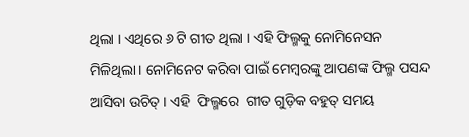ଥିଲା । ଏଥିରେ ୬ ଟି ଗୀତ ଥିଲା । ଏହି ଫିଲ୍ମକୁ ନୋମିନେସନ ମିଳିଥିଲା। ନୋମିନେଟ କରିବା ପାଇଁ ମେମ୍ବରଙ୍କୁ ଆପଣଙ୍କ ଫିଲ୍ମ ପସନ୍ଦ ଆସିବା ଉଚିତ୍ । ଏହି  ଫିଲ୍ମରେ  ଗୀତ ଗୁଡ଼ିକ ବହୁତ୍ ସମୟ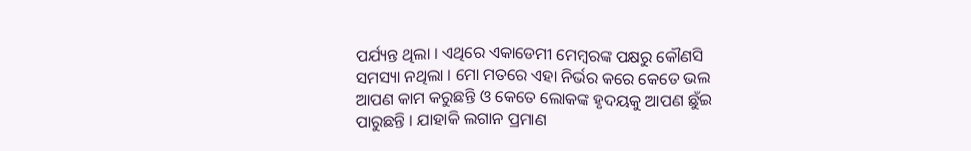ପର୍ଯ୍ୟନ୍ତ ଥିଲା । ଏଥିରେ ଏକାଡେମୀ ମେମ୍ବରଙ୍କ ପକ୍ଷରୁ କୌଣସି ସମସ୍ୟା ନଥିଲା । ମୋ ମତରେ ଏହା ନିର୍ଭର କରେ କେତେ ଭଲ ଆପଣ କାମ କରୁଛନ୍ତି ଓ କେତେ ଲୋକଙ୍କ ହୃଦୟକୁ ଆପଣ ଛୁଁଇ ପାରୁଛନ୍ତି । ଯାହାକି ଲଗାନ ପ୍ରମାଣ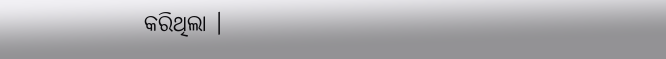କରିଥିଲା ।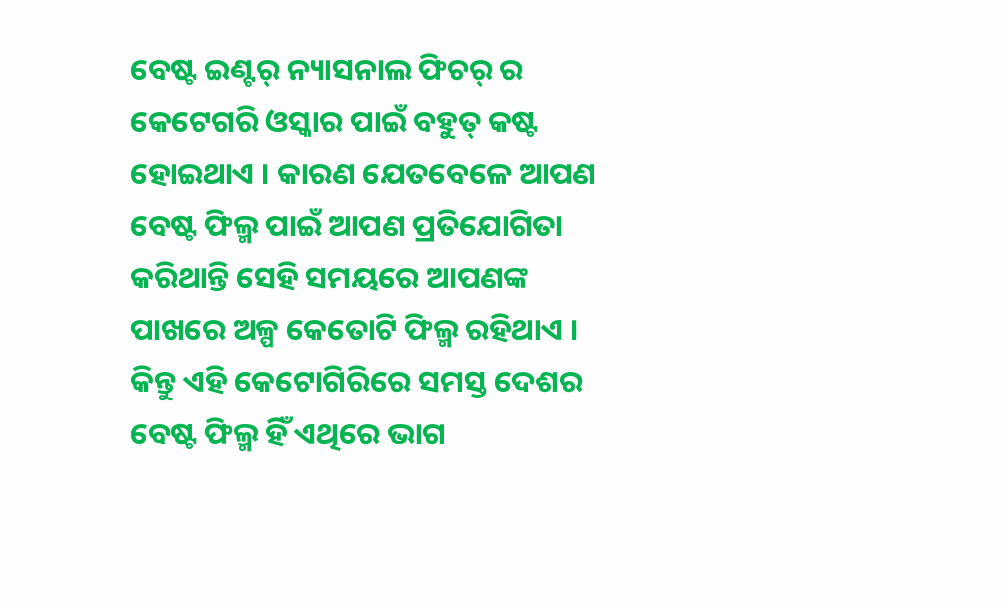ବେଷ୍ଟ ଇଣ୍ଟର୍ ନ୍ୟାସନାଲ ଫିଚର୍ ର କେଟେଗରି ଓସ୍କାର ପାଇଁ ବହୁତ୍ କଷ୍ଟ ହୋଇଥାଏ । କାରଣ ଯେତବେଳେ ଆପଣ ବେଷ୍ଟ ଫିଲ୍ମ ପାଇଁ ଆପଣ ପ୍ରତିଯୋଗିତା କରିଥାନ୍ତି ସେହି ସମୟରେ ଆପଣଙ୍କ ପାଖରେ ଅଳ୍ପ କେତୋଟି ଫିଲ୍ମ ରହିଥାଏ । କିନ୍ତୁ ଏହି କେଟୋଗିରିରେ ସମସ୍ତ ଦେଶର ବେଷ୍ଟ ଫିଲ୍ମ ହିଁ ଏଥିରେ ଭାଗ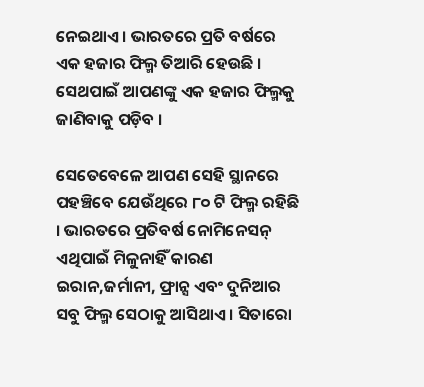ନେଇଥାଏ । ଭାରତରେ ପ୍ରତି ବର୍ଷରେ ଏକ ହଜାର ଫିଲ୍ମ ତିଆରି ହେଉଛି । ସେଥପାଇଁ ଆପଣଙ୍କୁ ଏକ ହଜାର ଫିଲ୍ମକୁ ଜାଣିବାକୁ ପଡ଼ିବ ।

ସେତେବେଳେ ଆପଣ ସେହି ସ୍ଥାନରେ ପହଞ୍ଚିବେ ଯେଉଁଥିରେ ୮୦ ଟି ଫିଲ୍ମ ରହିଛି । ଭାରତରେ ପ୍ରତିବର୍ଷ ନୋମିନେସନ୍ ଏଥିପାଇଁ ମିଳୁନାହିଁ କାରଣ ଇରାନ,ଜର୍ମାନୀ, ଫ୍ରାନ୍ସ ଏବଂ ଦୁନିଆର ସବୁ ଫିଲ୍ମ ସେଠାକୁ ଆସିଥାଏ । ସିତାରୋ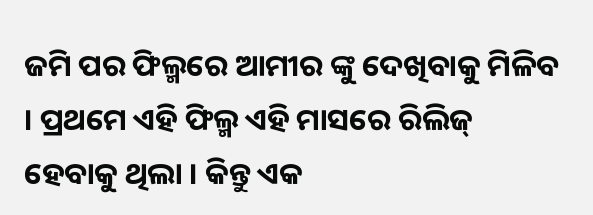ଜମି ପର ଫିଲ୍ମରେ ଆମୀର ଙ୍କୁ ଦେଖିବାକୁ ମିଳିବ । ପ୍ରଥମେ ଏହି ଫିଲ୍ମ ଏହି ମାସରେ ରିଲିଜ୍ ହେବାକୁ ଥିଲା । କିନ୍ତୁ ଏକ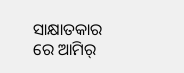ସାକ୍ଷାତକାର ରେ ଆମିର୍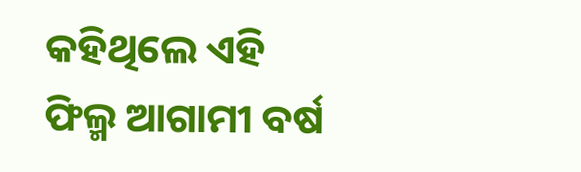କହିଥିଲେ ଏହି ଫିଲ୍ମ ଆଗାମୀ ବର୍ଷ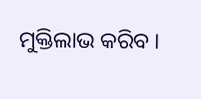ମୁକ୍ତିଲାଭ କରିବ ।